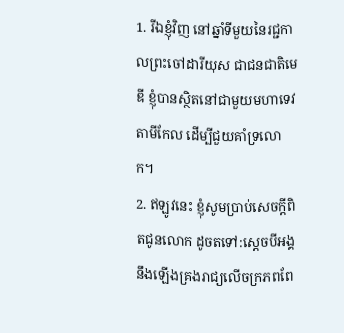1. រីឯខ្ញុំវិញ នៅឆ្នាំទីមួយនៃរជ្ជកាលព្រះចៅដារីយុស ជាជនជាតិមេឌី ខ្ញុំបានស្ថិតនៅជាមួយមហាទេវតាមីកែល ដើម្បីជួយគាំទ្រលោក។
2. ឥឡូវនេះ ខ្ញុំសូមប្រាប់សេចក្ដីពិតជូនលោក ដូចតទៅ:ស្ដេចបីអង្គនឹងឡើងគ្រងរាជ្យលើចក្រភពពែ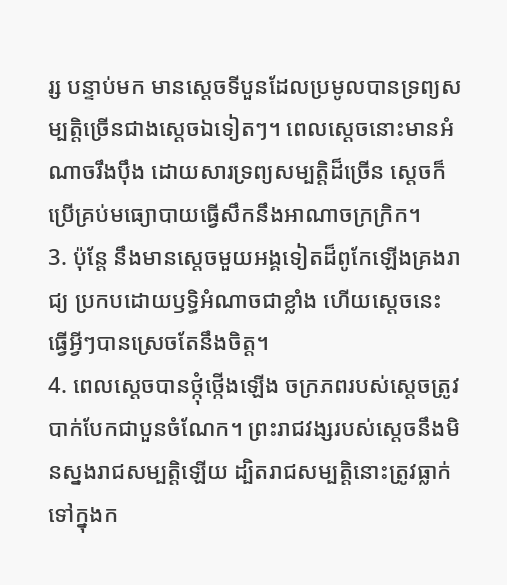រ្ស បន្ទាប់មក មានស្ដេចទីបួនដែលប្រមូលបានទ្រព្យសម្បត្តិច្រើនជាងស្ដេចឯទៀតៗ។ ពេលស្ដេចនោះមានអំណាចរឹងប៉ឹង ដោយសារទ្រព្យសម្បត្តិដ៏ច្រើន ស្ដេចក៏ប្រើគ្រប់មធ្យោបាយធ្វើសឹកនឹងអាណាចក្រក្រិក។
3. ប៉ុន្តែ នឹងមានស្ដេចមួយអង្គទៀតដ៏ពូកែឡើងគ្រងរាជ្យ ប្រកបដោយឫទ្ធិអំណាចជាខ្លាំង ហើយស្ដេចនេះធ្វើអ្វីៗបានស្រេចតែនឹងចិត្ត។
4. ពេលស្ដេចបានថ្កុំថ្កើងឡើង ចក្រភពរបស់ស្ដេចត្រូវបាក់បែកជាបួនចំណែក។ ព្រះរាជវង្សរបស់ស្ដេចនឹងមិនស្នងរាជសម្បត្តិឡើយ ដ្បិតរាជសម្បត្តិនោះត្រូវធ្លាក់ទៅក្នុងក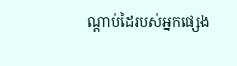ណ្ដាប់ដៃរបស់អ្នកផ្សេង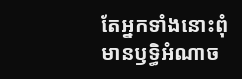តែអ្នកទាំងនោះពុំមានឫទ្ធិអំណាច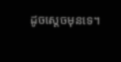ដូចស្ដេចមុនទេ។